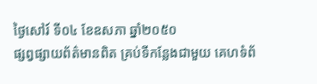ថ្ងៃសៅរ៍ ទី០៤ ខែឧសភា ឆ្នាំ២០៥០
ផ្សព្វផ្សាយព័ត៌មានពិត គ្រប់ទីកន្លែងជាមួយ គេហទំព័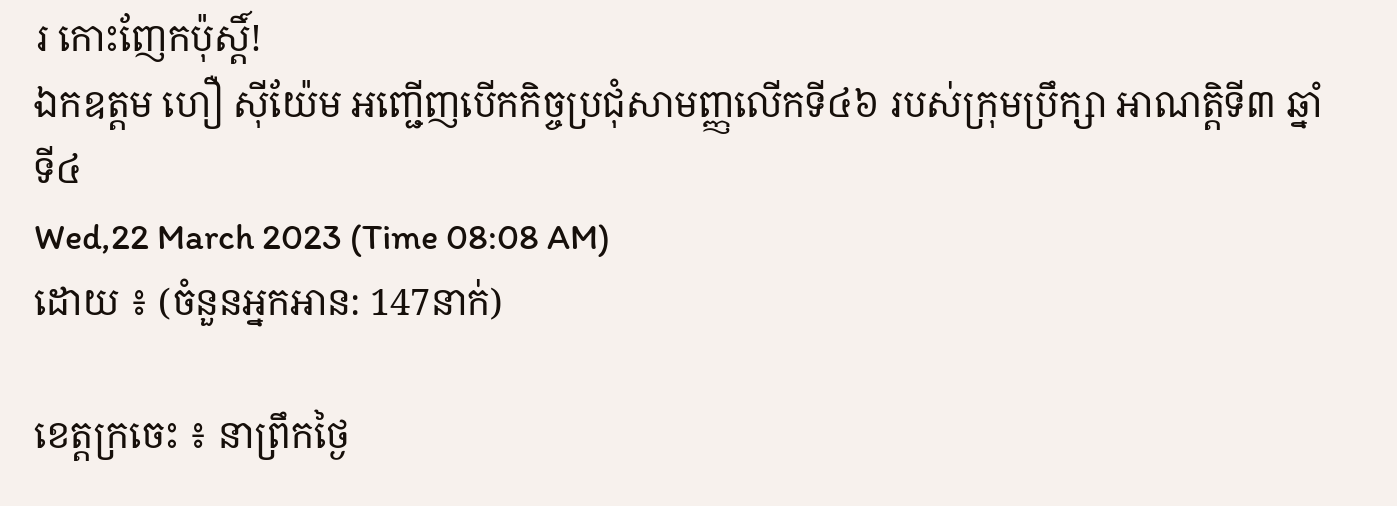រ កោះញែកប៉ុស្តិ៍!
ឯកឧត្តម ហឿ សុីយ៉ែម អញ្ជេីញបេីកកិច្ចប្រជុំសាមញ្ញលេីកទី៤៦ របស់ក្រុមប្រឹក្សា អាណត្តិទី៣ ឆ្នាំទី៤
Wed,22 March 2023 (Time 08:08 AM)
ដោយ ៖ (ចំនួនអ្នកអាន: 147នាក់)

ខេត្តក្រចេះ ៖ នាព្រឹកថ្ងៃ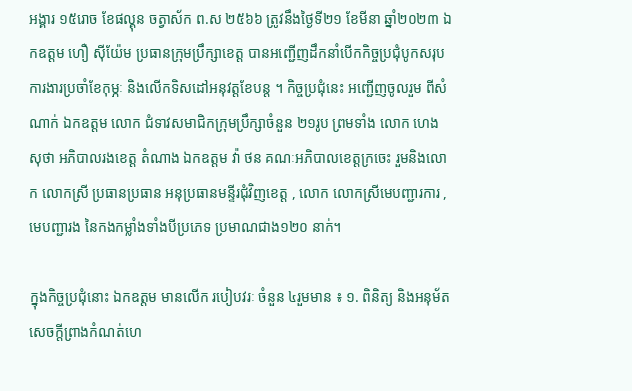អង្គារ ១៥រោច ខែផល្គុន ចត្វាស័ក ព.ស ២៥៦៦ ត្រូវនឹងថ្ងៃទី២១ ខែមីនា ឆ្នាំ២០២៣ ឯកឧត្តម ហឿ សុីយ៉ែម ប្រធានក្រុមប្រឹក្សាខេត្ត បានអញ្ជេីញដឹកនាំបេីកកិច្ចប្រជុំបូកសរុបការងារប្រចាំខែកុម្ភៈ និងលេីកទិសដៅអនុវត្តខែបន្ត ។ កិច្ចប្រជុំនេះ អញ្ជេីញចូលរួម ពីសំណាក់ ឯកឧត្តម លោក ជំទាវសមាជិកក្រុមប្រឹក្សាចំនួន ២១រូប ព្រមទាំង លោក ហេង សុថា អភិបាលរងខេត្ត តំណាង ឯកឧត្តម វ៉ា ថន គណៈអភិបាលខេត្តក្រចេះ រួមនិងលោក លោកស្រី ប្រធានប្រធាន អនុប្រធានមន្ទីរជុំវិញខេត្ត , លោក លោកស្រីមេបញ្ជារការ , មេបញ្ជារង នៃកងកម្លាំងទាំងបីប្រភេទ ប្រមាណជាង១២០ នាក់។

ក្នុងកិច្ចប្រជុំនោះ ឯកឧត្តម មានលេីក របៀបវរៈ ចំនួន ៤រួមមាន ៖ ១. ពិនិត្យ និងអនុម័តសេចក្តីព្រាងកំណត់ហេ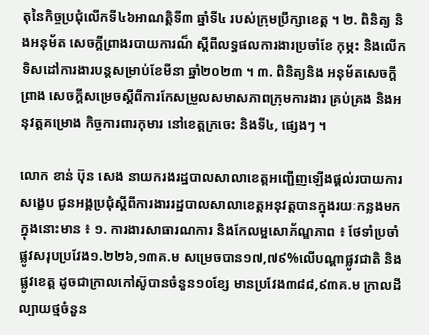តុនៃកិច្ចប្រជុំលេីកទី៤៦អាណត្តិទី៣ ឆ្នាំទី៤ របស់ក្រុមប្រឹក្សាខេត្ត ។ ២. ពិនិត្យ និងអនុម័ត សេចក្តីព្រាងរបាយការណ៏ ស្តីពីលទ្ធផលការងារប្រចាំខែ កុម្ភះ និងលេីកទិសដៅការងារបន្តសម្រាប់ខែមីនា ឆ្នាំ២០២៣ ។ ៣. ពិនិត្យនិង អនុម័តសេចក្តីព្រាង សេចក្តីសម្រេចស្តីពីការកែសម្រួលសមាសភាពក្រុមការងារ គ្រប់គ្រង និងអនុវត្តគម្រោង កិច្ចការពារកុមារ នៅខេត្តក្រចេះ និងទី៤, ផ្សេងៗ ។

លោក ខាន់ ប៊ុន សេង នាយករងរដ្ឋបាលសាលាខេត្តអញ្ជេីញឡើងផ្តល់របាយការសង្ខេប ជូនអង្គប្រជុំស្តីពីការងាររដ្ឋបាលសាលាខេត្តអនុវត្តបានក្នុងរយៈកន្លងមក ក្នុងនោះមាន ៖ ១. ការងារសាធារណការ និងកែលម្អសោភ័ណ្ឌភាព ៖ ថែទាំប្រចាំផ្លូវសរុបប្រវែង១.២២៦,១៣គ.ម សម្រេចបាន១៧,៧៩%លេីបណ្តាផ្លូវជាតិ និងផ្លូវខេត្ត ដូចជាក្រាលកៅស៊ូបានចំនួន១០ខ្សែ មានប្រវែង៣៨៨,៩៣គ.ម ក្រាលដីល្បាយថ្មចំនួន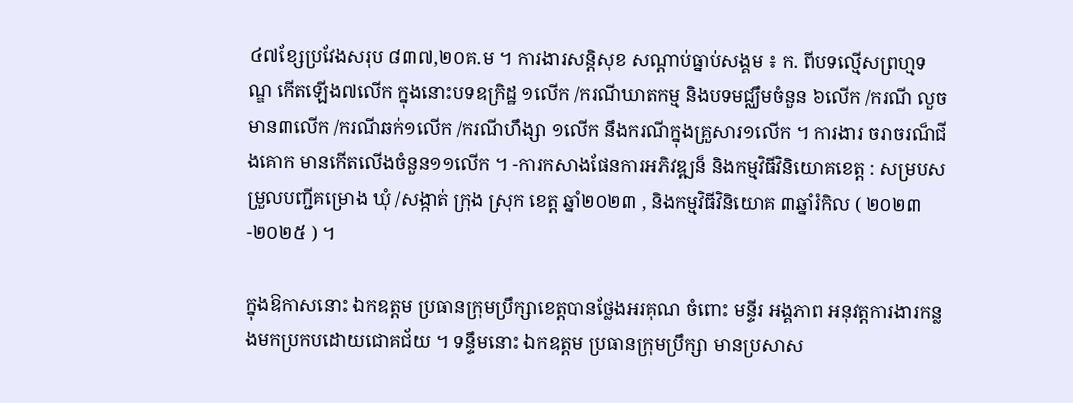៤៧ខ្សែប្រវែងសរុប ៨៣៧,២០គ.ម ។ ការងារសន្តិសុខ សណ្តាប់ធ្នាប់សង្គម ៖ ក. ពីបទល្មេីសព្រហ្មទណ្ឌ កេីតឡេីង៧លេីក ក្នុងនោះបទឧក្រិដ្ឋ ១លេីក /ករណីឃាតកម្ម និងបទមជ្ឈឹមចំនួន ៦លេីក /ករណី លួចមាន៣លេីក /ករណីឆក់១លេីក /ករណីហឹង្សា ១លេីក នឹងករណីក្នុងគ្រួសារ១លេីក ។ ការងារ ចរាចរណ៏ជីងគោក មានកេីតលេីងចំនួន១១លេីក ។ -ការកសាងផែនការអភិវឌ្ឍន៏ និងកម្មវិធីវិនិយោគខេត្ត : សម្របសម្រួលបញ្ជីគម្រោង ឃុំ /សង្កាត់ ក្រុង ស្រុក ខេត្ត ឆ្នាំ២០២៣ , និងកម្មវិធីវិនិយោគ ៣ឆ្នាំរំកិល ( ២០២៣-២០២៥ ) ។

ក្នុងឱកាសនោះ ឯកឧត្តម ប្រធានក្រុមប្រឹក្សាខេត្តបានថ្លែងអរគុណ ចំពោះ មន្ទីរ អង្គភាព អនុវត្តការងារកន្លងមកប្រកបដោយជោគជ័យ ។ ទន្ទឹមនោះ ឯកឧត្តម ប្រធានក្រុមប្រឹក្សា មានប្រសាស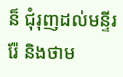ន៏ ជុំរុញដល់មន្ទីររ៉ែ និងថាម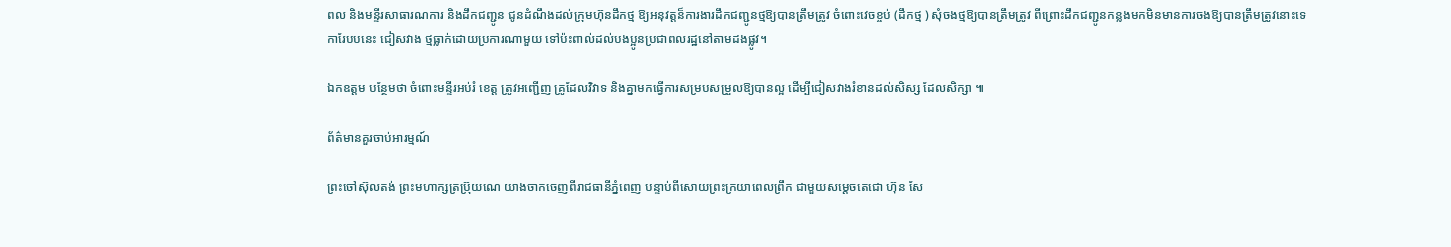ពល និងមន្ទីរសាធារណការ និងដឹកជញ្ជូន ជូនដំណឹងដល់ក្រុមហ៊ុនដឹកថ្ម ឱ្យអនុវត្តន៏ការងារដឹកជញ្ជូនថ្មឱ្យបានត្រឹមត្រូវ ចំពោះវេចខ្ចប់ (ដឹកថ្ម ) សុំចងថ្មឱ្យបានត្រឹមត្រូវ ពីព្រោះដឹកជញ្ជូនកន្លងមកមិនមានការចងឱ្យបានត្រឹមត្រូវនោះទេ ការែបបនេះ ជៀសវាង ថ្មធ្លាក់ដោយប្រការណាមួយ ទៅប៉ះពាល់ដល់បងប្អូនប្រជាពលរដ្ឋនៅតាមដងផ្លូវ។

ឯកឧត្តម បន្ថែមថា ចំពោះមន្ទីរអប់រំ ខេត្ត ត្រូវអញ្ជេីញ គ្រូដែលវិវាទ និងគ្នាមកធ្វេីការសម្របសម្រួលឱ្យបានល្អ ដេីម្បីជៀសវាងរំខានដល់សិស្ស ដែលសិក្សា ៕

ព័ត៌មានគួរចាប់អារម្មណ៍

ព្រះចៅស៊ុលតង់ ព្រះមហាក្សត្រប្រ៊ុយណេ យាងចាកចេញពីរាជធានីភ្នំពេញ បន្ទាប់ពីសោយព្រះក្រយាពេលព្រឹក ជាមួយសម្តេចតេជោ ហ៊ុន សែ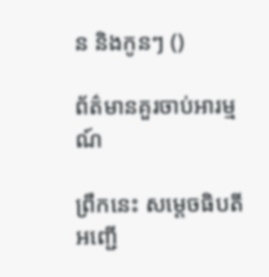ន និងកូនៗ ()

ព័ត៌មានគួរចាប់អារម្មណ៍

ព្រឹកនេះ សម្តេចធិបតី អញ្ជើ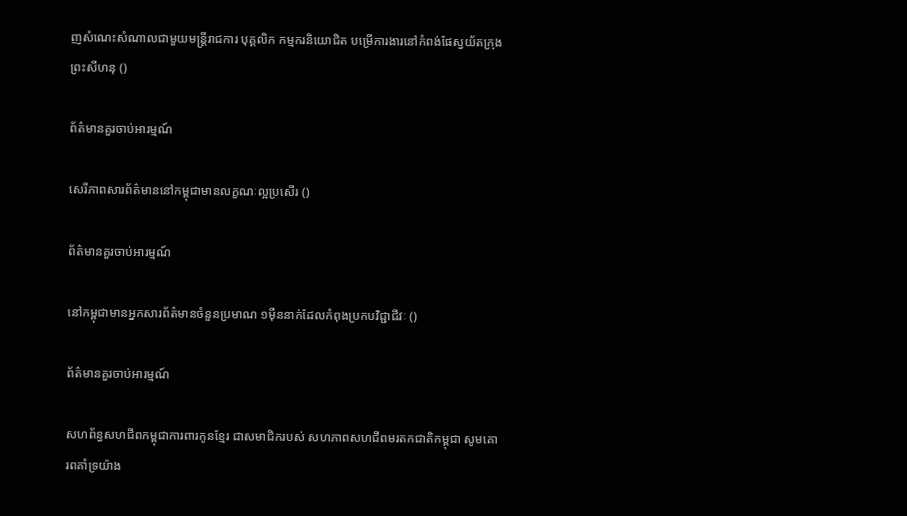ញសំណេះសំណាលជាមួយមន្ត្រីរាជការ បុគ្គលិក កម្មករនិយោជិត បម្រើការងារនៅកំពង់ផែស្វយ័តក្រុងព្រះសីហនុ ()

ព័ត៌មានគួរចាប់អារម្មណ៍

សេរីភាពសារព័ត៌មាននៅកម្ពុជាមានលក្ខណៈល្អប្រសើរ ()

ព័ត៌មានគួរចាប់អារម្មណ៍

នៅកម្ពុជាមានអ្នកសារព័ត៌មានចំនួនប្រមាណ ១មុឺននាក់ដែលកំពុងប្រកបវិជ្ជាជីវៈ ()

ព័ត៌មានគួរចាប់អារម្មណ៍

សហព័ន្ធសហជីពកម្ពុជាការពារកូនខ្មែរ ជាសមាជិករបស់ សហភាពសហជីពមរតកជាតិកម្ពុជា សូមគោរពគាំទ្រយ៉ាង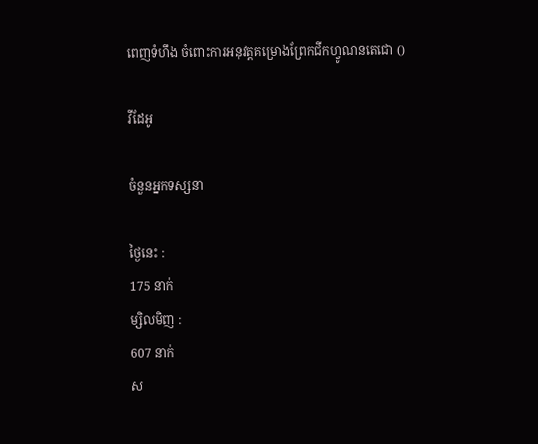ពេញទំហឹង ចំពោះការអនុវត្តគម្រោងព្រែកជីកហ្វូណនតេជោ ()

វីដែអូ

ចំនួនអ្នកទស្សនា

ថ្ងៃនេះ :
175 នាក់
ម្សិលមិញ :
607 នាក់
ស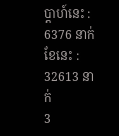ប្តាហ៍នេះ :
6376 នាក់
ខែនេះ :
32613 នាក់
3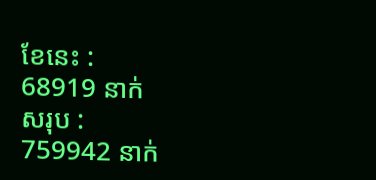ខែនេះ :
68919 នាក់
សរុប :
759942 នាក់